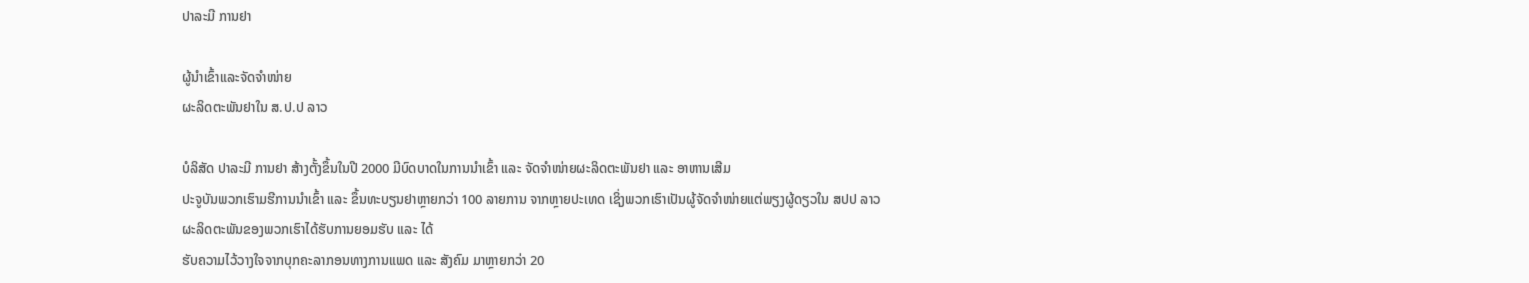ປາລະມີ ການຢາ

ຜູ້ນຳເຂົ້າແລະຈັດຈຳໜ່າຍ
ຜະລິດຕະພັນຢາໃນ ສ.ປ.ປ ລາວ

ບໍລິສັດ ປາລະມີ ການຢາ ສ້າງຕັ້ງຂຶ້ນໃນປີ 2000 ມີບົດບາດໃນການນໍາເຂົ້າ ແລະ ຈັດຈໍາໜ່າຍຜະລິດຕະພັນຢາ ແລະ ອາຫານເສີມ
ປະຈູບັນພວກເຮົາມຮີການນຳເຂົ້າ ແລະ ຂຶ້ນທະບຽນຢາຫຼາຍກວ່າ 100 ລາຍການ ຈາກຫຼາຍປະເທດ ເຊິ່ງພວກເຮົາເປັນຜູ້ຈັດຈຳໜ່າຍແຕ່ພຽງຜູ້ດຽວໃນ ສປປ ລາວ
ຜະລິດຕະພັນຂອງພວກເຮົາໄດ້ຮັບການຍອມຮັບ ແລະ ໄດ້
ຮັບຄວາມໄວ້ວາງໃຈຈາກບຸກຄະລາກອນທາງການແພດ ແລະ ສັງຄົມ ມາຫຼາຍກວ່າ 20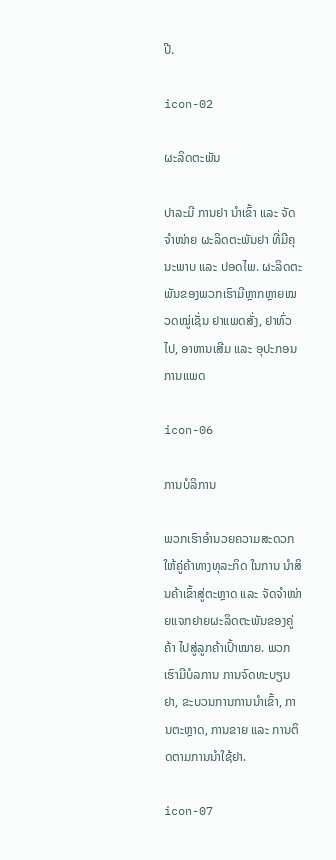ປີ.

icon-02

ຜະລິດຕະພັນ

ປາລະມີ ການຢາ ນຳເຂົ້າ ແລະ ຈັດຈຳໜ່າຍ ຜະລິດຕະພັນຢາ ທີ່ມີຄຸນະພາບ ແລະ ປອດໄພ. ຜະລິດຕະພັນຂອງພວກເຮົາມີຫຼາກຫຼາຍໝວດໝູ່ເຊັ່ນ ຢາແພດສັ່ງ, ຢາທົ່ວໄປ, ອາຫານເສີມ ແລະ ອຸປະກອນການແພດ

icon-06

ການບໍລິການ

ພວກເຮົາອຳນວຍຄວາມສະດວກໃຫ້ຄູ່ຄ້າທາງທຸລະກິດ ໃນການ ນຳສິນຄ້າເຂົ້າສູ່ຕະຫຼາດ ແລະ ຈັດຈຳໜ່າຍແຈກຢາຍຜະລິດຕະພັນຂອງຄູ່ຄ້າ ໄປສູ່ລູກຄ້າເປົ້າໝາຍ. ພວກເຮົາມີບໍລການ ການຈົດທະບຽນຢາ, ຂະບວນການການນຳເຂົ້າ, ການຕະຫຼາດ, ການຂາຍ ແລະ ການຕິດຕາມການນຳໃຊ້ຢາ.

icon-07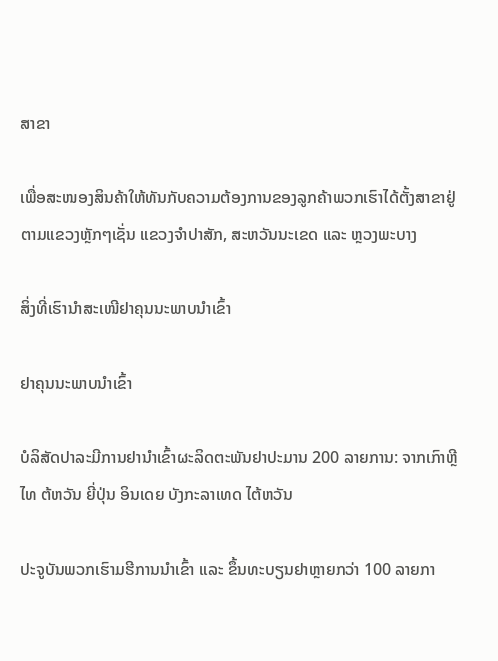ສາຂາ

ເພື່ອສະໜອງສິນຄ້າໃຫ້ທັນກັບຄວາມຕ້ອງການຂອງລູກຄ້າພວກເຮົາໄດ້ຕັ້ງສາຂາຢູ່ຕາມແຂວງຫຼັກໆເຊັ່ນ ແຂວງຈຳປາສັກ, ສະຫວັນນະເຂດ ແລະ ຫຼວງພະບາງ

ສິ່ງທີ່ເຮົານຳສະເໜີຢາຄຸນນະພາບນຳເຂົ້າ

ຢາຄຸນນະພາບນຳເຂົ້າ

ບໍລິສັດປາລະມີການຢານຳເຂົ້າຜະລິດຕະພັນຢາປະມານ 200 ລາຍການ: ຈາກເກົາຫຼີ ໄທ ຕ້ຫວັນ ຍີ່ປຸ່ນ ອິນເດຍ ບັງກະລາເທດ ໄຕ້ຫວັນ

ປະຈູບັນພວກເຮົາມຮີການນຳເຂົ້າ ແລະ ຂຶ້ນທະບຽນຢາຫຼາຍກວ່າ 100 ລາຍກາ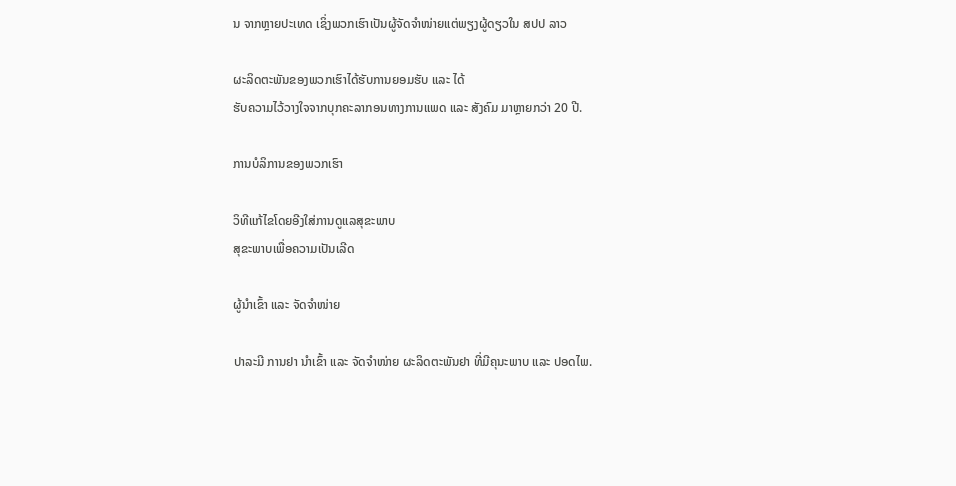ນ ຈາກຫຼາຍປະເທດ ເຊິ່ງພວກເຮົາເປັນຜູ້ຈັດຈຳໜ່າຍແຕ່ພຽງຜູ້ດຽວໃນ ສປປ ລາວ

ຜະລິດຕະພັນຂອງພວກເຮົາໄດ້ຮັບການຍອມຮັບ ແລະ ໄດ້
ຮັບຄວາມໄວ້ວາງໃຈຈາກບຸກຄະລາກອນທາງການແພດ ແລະ ສັງຄົມ ມາຫຼາຍກວ່າ 20 ປີ.

ການບໍລິການຂອງພວກເຮົາ

ວິທີແກ້ໄຂໂດຍອີງໃສ່ການດູແລສຸຂະພາບ
ສຸຂະພາບເພື່ອຄວາມເປັນເລີດ

ຜູ້ນຳເຂົ້າ ແລະ ຈັດຈຳໜ່າຍ

ປາລະມີ ການຢາ ນຳເຂົ້າ ແລະ ຈັດຈຳໜ່າຍ ຜະລິດຕະພັນຢາ ທີ່ມີຄຸນະພາບ ແລະ ປອດໄພ.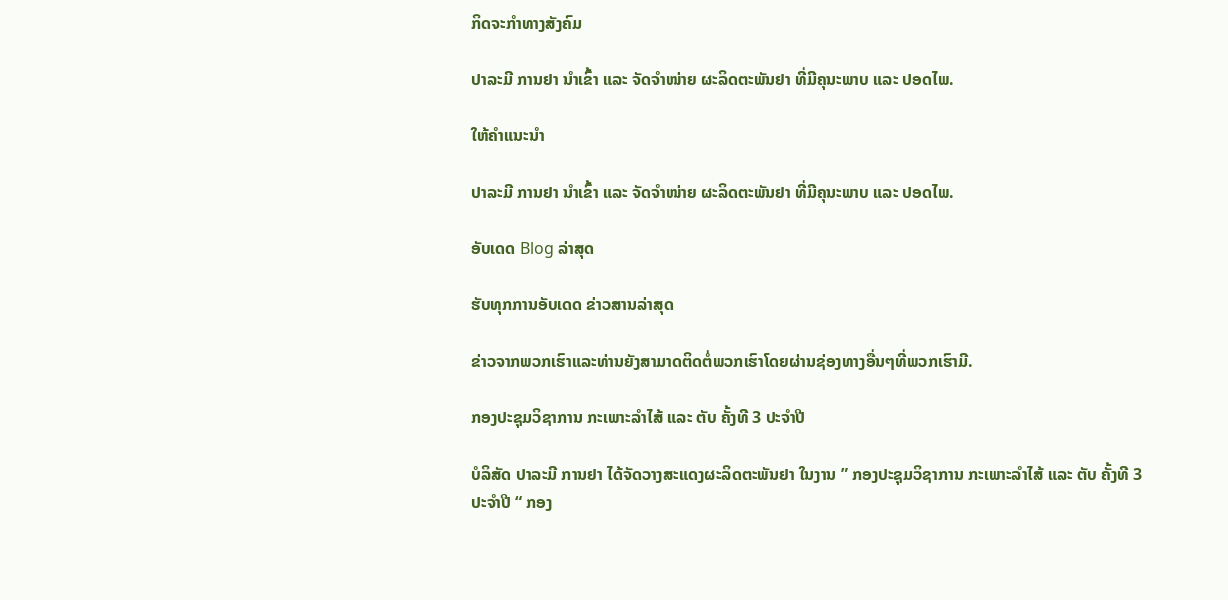ກິດຈະກຳທາງສັງຄົມ

ປາລະມີ ການຢາ ນຳເຂົ້າ ແລະ ຈັດຈຳໜ່າຍ ຜະລິດຕະພັນຢາ ທີ່ມີຄຸນະພາບ ແລະ ປອດໄພ.

ໃຫ້ຄໍາແນະນໍາ

ປາລະມີ ການຢາ ນຳເຂົ້າ ແລະ ຈັດຈຳໜ່າຍ ຜະລິດຕະພັນຢາ ທີ່ມີຄຸນະພາບ ແລະ ປອດໄພ.

ອັບເດດ Blog ລ່າສຸດ

ຮັບທຸກການອັບເດດ ຂ່າວສານລ່າສຸດ

ຂ່າວຈາກພວກເຮົາແລະທ່ານຍັງສາມາດຕິດຕໍ່ພວກເຮົາໂດຍຜ່ານຊ່ອງທາງອື່ນໆທີ່ພວກເຮົາມີ.

ກອງປະຊຸມວິຊາການ ກະເພາະລຳໄສ້ ແລະ ຕັບ ຄັ້ງທີ 3 ປະຈຳປີ

ບໍລິສັດ ປາລະມີ ການຢາ ໄດ້ຈັດວາງສະແດງຜະລິດຕະພັນຢາ ໃນງານ ” ກອງປະຊຸມວິຊາການ ກະເພາະລຳໄສ້ ແລະ ຕັບ ຄັ້ງທີ 3 ປະຈຳປີ “ ກອງ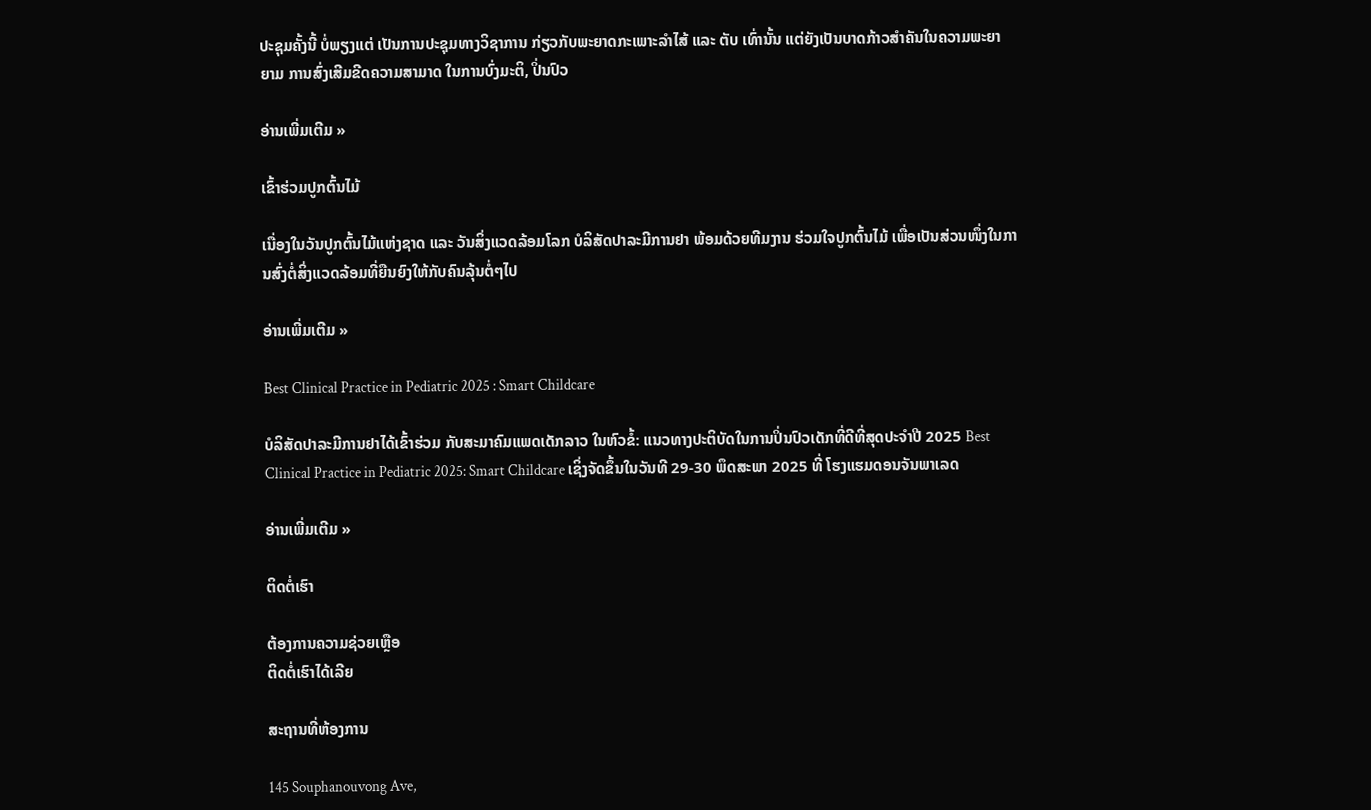ປະຊຸມຄັ້ງນີ້ ບໍ່ພຽງແຕ່ ເປັນການປະຊຸມທາງວິຊາການ ກ່ຽວກັບພະຍາດກະເພາະລຳໄສ້ ແລະ ຕັບ ເທົ່ານັ້ນ ແຕ່ຍັງເປັນບາດກ້າວສຳຄັນໃນຄວາມພະຍາຍາມ ການສົ່ງເສີມຂີດຄວາມສາມາດ ໃນການບົ່ງມະຕິ, ປິ່ນປົວ

ອ່ານເພີ່ມເຕີມ »

ເຂົ້າຮ່ວມປູກຕົ້ນໄມ້

ເນື່ອງໃນວັນປູກຕົ້ນໄມ້ແຫ່ງຊາດ ແລະ ວັນສິ່ງແວດລ້ອມໂລກ ບໍລິສັດປາລະມີການຢາ ພ້ອມດ້ວຍທີມງານ ຮ່ວມໃຈປູກຕົ້ນໄມ້ ເພື່ອເປັນສ່ວນໜຶ່ງໃນການສົ່ງຕໍ່ສິ່ງແວດລ້ອມທີ່ຍືນຍົງໃຫ້ກັບຄົນລຸ້ນຕໍ່ໆໄປ

ອ່ານເພີ່ມເຕີມ »

Best Clinical Practice in Pediatric 2025 : Smart Childcare

ບໍລິສັດປາລະມີການຢາໄດ້ເຂົ້າຮ່ວມ ກັບສະມາຄົມແພດເດັກລາວ ໃນຫົວຂໍ້: ແນວທາງປະຕິບັດໃນການປິ່ນປົວເດັກທີ່ດີທີ່ສຸດປະຈຳປີ 2025 Best Clinical Practice in Pediatric 2025: Smart Childcare ເຊິ່ງຈັດຂຶ້ນໃນວັນທີ 29-30 ພຶດສະພາ 2025 ທີ່ ໂຮງແຮມດອນຈັນພາເລດ

ອ່ານເພີ່ມເຕີມ »

ຕິດຕໍ່ເຮົາ

ຕ້ອງການຄວາມຊ່ວຍເຫຼືອ
ຕິດຕໍ່ເຮົາໄດ້ເລີຍ

ສະຖານທີ່ຫ້ອງການ

145 Souphanouvong Ave,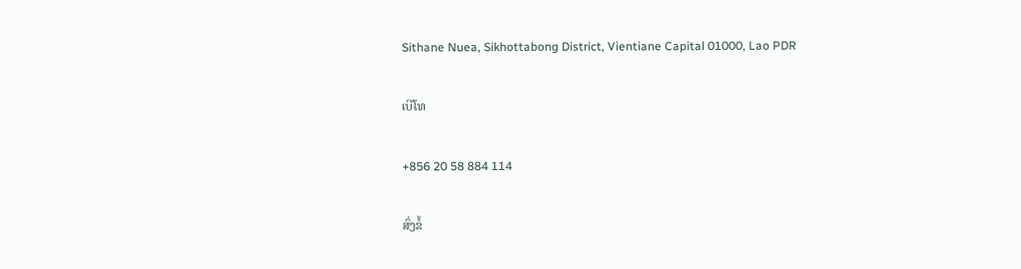Sithane Nuea, Sikhottabong District, Vientiane Capital 01000, Lao PDR

ເບີໂທ

+856 20 58 884 114

ສົ່ງຂໍ້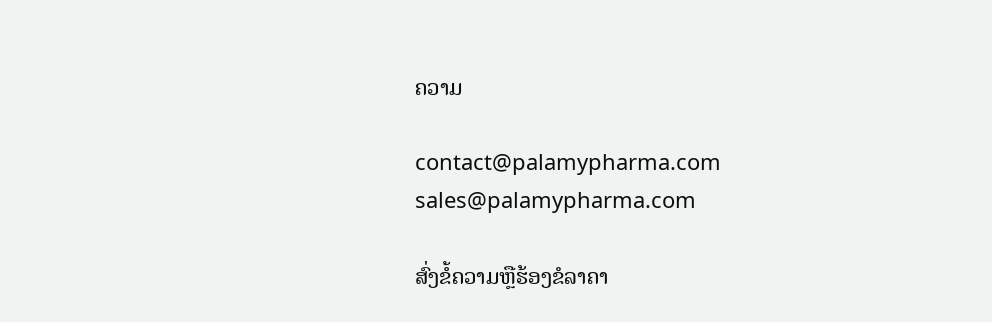ຄວາມ

contact@palamypharma.com
sales@palamypharma.com

ສົ່ງຂໍ້ຄວາມຫຼືຮ້ອງຂໍລາຄາ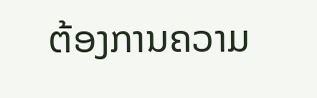ຕ້ອງການຄວາມ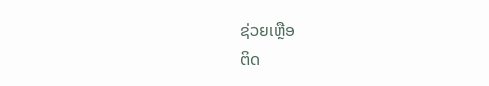ຊ່ວຍເຫຼືອ
ຕິດ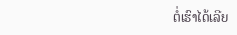ຕໍ່ເຮົາໄດ້ເລີຍ